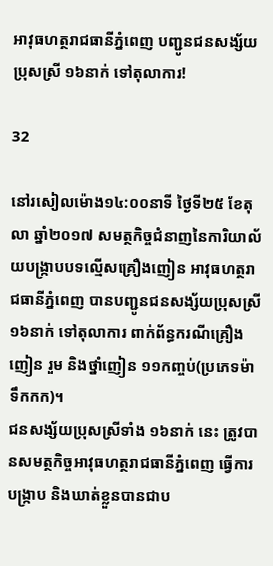អាវុធហត្ថរាជធានីភ្នំពេញ បញ្ជូនជនសង្ស័យប្រុសស្រី ១៦នាក់ ទៅតុលាការ!

32

នៅរសៀលម៉ោង១៤:០០នាទី ថ្ងៃទី២៥ ខែតុលា ឆ្នាំ២០១៧ សមត្ថកិច្ចជំនាញនៃការិយាល័យបង្ក្រាបបទល្មើសគ្រឿងញៀន អាវុធហត្ថរាជធានីភ្នំពេញ បានបញ្ជូនជនសង្ស័យប្រុសស្រី ១៦នាក់ ទៅតុលាការ ពាក់ព័ន្ធករណីគ្រឿងញៀន រួម និងថ្នាំញៀន ១១កញ្ចប់(ប្រភេទម៉ាទឹកកក)។
ជនសង្ស័យប្រុសស្រីទាំង ១៦នាក់ នេះ ត្រូវបានសមត្ថកិច្ចអាវុធហត្ថរាជធានីភ្នំពេញ ធ្វើការបង្ក្រាប និងឃាត់ខ្លួនបានជាប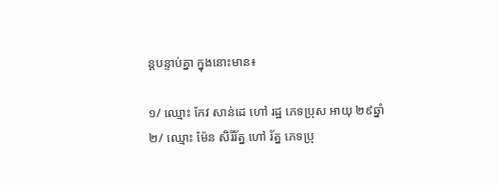ន្តបន្ទាប់គ្នា ក្នុងនោះមាន៖

១/ ឈ្មោះ កែវ សាន់ដេ ហៅ រដ្ឋ ភេទប្រុស អាយុ ២៩ឆ្នាំ
២/ ឈ្មោះ ម៉ែន សិរីរ័ត្ន ហៅ រ័ត្ន ភេទប្រុ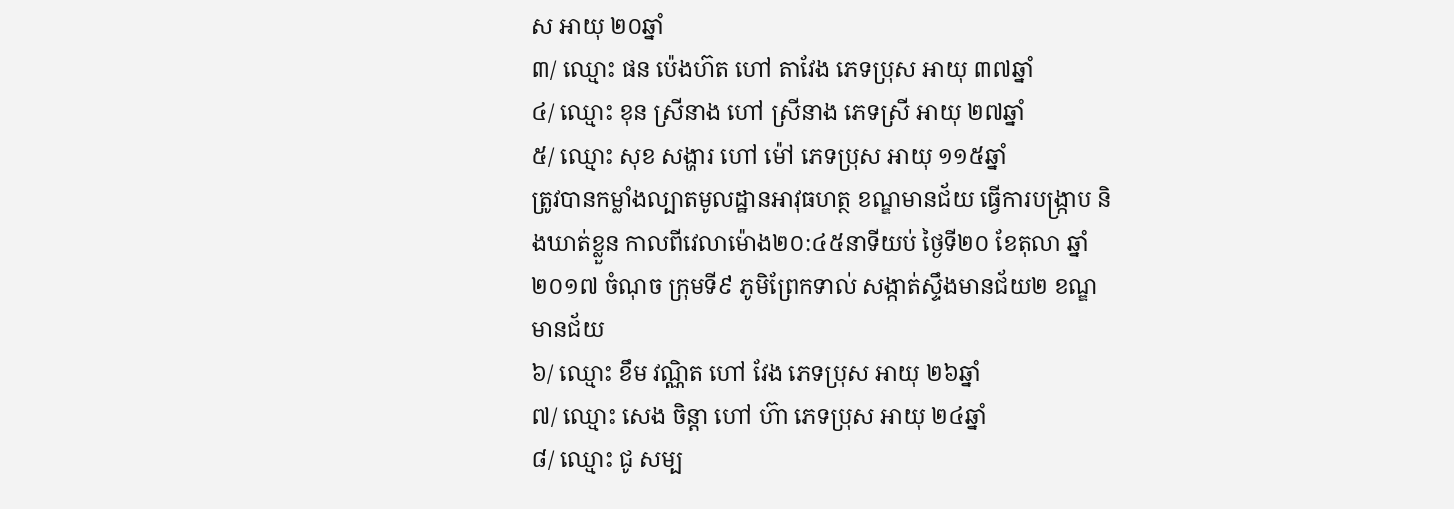ស អាយុ ២០ឆ្នាំ
៣/ ឈ្មោះ ផន ប៉េងហ៊ត ហៅ តាវែង ភេទប្រុស អាយុ ៣៧ឆ្នាំ
៤/ ឈ្មោះ ខុន ស្រីនាង ហៅ ស្រីនាង ភេទស្រី អាយុ ២៧ឆ្នាំ
៥/ ឈ្មោះ សុខ សង្ហារ ហៅ ម៉ៅ ភេទប្រុស អាយុ ១១៥ឆ្នាំ
ត្រូវបានកម្លាំងល្បាតមូលដ្ឋានអាវុធហត្ថ ខណ្ឌមានជ័យ ធ្វើការបង្ក្រាប និងឃាត់ខ្លួន កាលពីវេលាម៉ោង២០:៤៥នាទីយប់ ថ្ងៃទី២០ ខែតុលា ឆ្នាំ២០១៧ ចំណុច ក្រុមទី៩ ភូមិព្រែកទាល់ សង្កាត់ស្ទឹងមានជ័យ២ ខណ្ឌមានជ័យ
៦/ ឈ្មោះ ខឹម វណ្ណិត ហៅ វែង ភេទប្រុស អាយុ ២៦ឆ្នាំ
៧/ ឈ្មោះ សេង ចិន្តា ហៅ ហ៊ា ភេទប្រុស អាយុ ២៤ឆ្នាំ
៨/ ឈ្មោះ ជូ សម្ប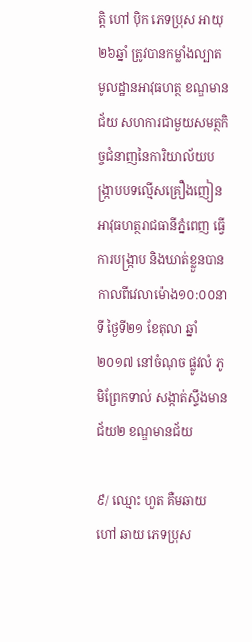ត្តិ ហៅ ប៉ិក ភេទប្រុស អាយុ ២៦ឆ្នាំ ត្រូវបានកម្លាំងល្បាតមូលដ្ឋានអាវុធហត្ថ ខណ្ឌមានជ័យ សហការជាមួយសមត្ថកិច្ចជំនាញនៃការិយាល័យបង្ក្រាបបទល្មើសគ្រឿងញៀន អាវុធហត្ថរាជធានីភ្នំពេញ ធ្វើការបង្ក្រាប និងឃាត់ខ្លួនបាន កាលពីវេលាម៉ោង១០:០០នាទី ថ្ងៃទី២១ ខែតុលា ឆ្នាំ២០១៧ នៅចំណុច ផ្លូវលំ ភូមិព្រែកទាល់ សង្កាត់ស្ទឹងមានជ័យ២ ខណ្ឌមានជ័យ

៩/ ឈ្មោះ ហួត គឺមឆាយ ហៅ ឆាយ ភេទប្រុស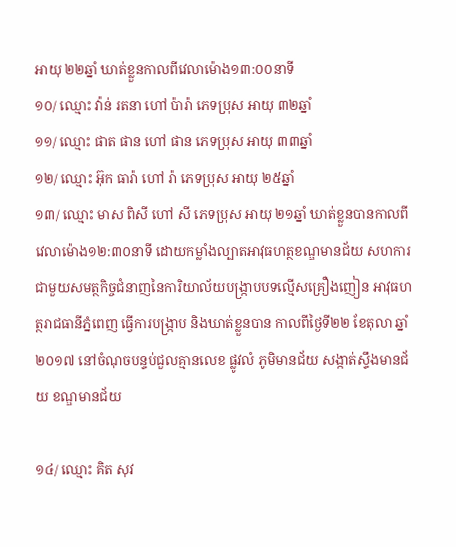អាយុ ២២ឆ្នាំ ឃាត់ខ្លួនកាលពីវេលាម៉ោង១៣:០០នាទី
១០/ ឈ្មោះ វ៉ាន់ រតនា ហៅ ប៉ារ៉ា ភេទប្រុស អាយុ ៣២ឆ្នាំ
១១/ ឈ្មោះ ផាត ផាន ហៅ ផាន ភេទប្រុស អាយុ ៣៣ឆ្នាំ
១២/ ឈ្មោះ អ៊ុក ធារ៉ា ហៅ រ៉ា ភេទប្រុស អាយុ ២៥ឆ្នាំ
១៣/ ឈ្មោះ មាស ពិសី ហៅ សី ភេទប្រុស អាយុ ២១ឆ្នាំ ឃាត់ខ្លួនបានកាលពីវេលាម៉ោង១២:៣០នាទី ដោយកម្លាំងល្បាតអាវុធហត្ថខណ្ឌមានជ័យ សហការជាមួយសមត្ថកិច្ចជំនាញនៃការិយាល័យបង្ក្រាបបទល្មើសគ្រឿងញៀន អាវុធហត្ថរាជធានីភ្នំពេញ ធ្វើការបង្ក្រាប និងឃាត់ខ្លួនបាន កាលពីថ្ងៃទី២២ ខែតុលា ឆ្នាំ២០១៧ នៅចំណុចបន្ទប់ជួលគ្មានលេខ ផ្លូវលំ ភូមិមានជ័យ សង្កាត់ស្ទឹងមានជ័យ ខណ្ឌមានជ័យ

១៤/ ឈ្មោះ គិត សុវ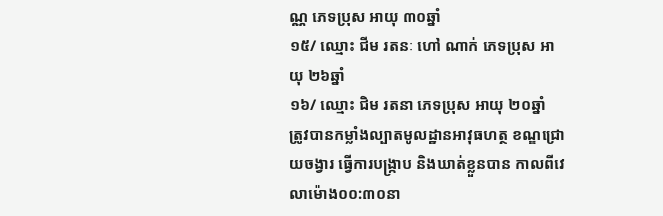ណ្ណ ភេទប្រុស អាយុ ៣០ឆ្នាំ
១៥/ ឈ្មោះ ជីម រតនៈ ហៅ ណាក់ ភេទប្រុស អាយុ ២៦ឆ្នាំ
១៦/ ឈ្មោះ ជិម រតនា ភេទប្រុស អាយុ ២០ឆ្នាំ
ត្រូវបានកម្លាំងល្បាតមូលដ្ឋានអាវុធហត្ថ ខណ្ឌជ្រោយចង្វារ ធ្វើការបង្ក្រាប និងឃាត់ខ្លួនបាន កាលពីវេលាម៉ោង០០:៣០នា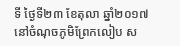ទី ថ្ងៃទី២៣ ខែតុលា ឆ្នាំ២០១៧ នៅចំណុចភូមិព្រែកលៀប ស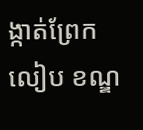ង្កាត់ព្រែកលៀប ខណ្ឌ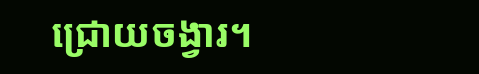ជ្រោយចង្វារ។